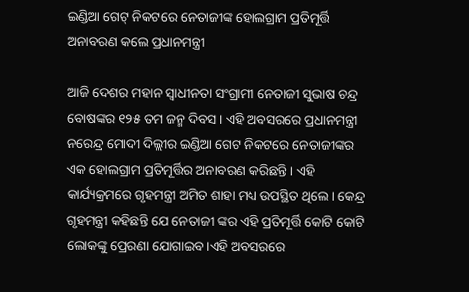ଇଣ୍ଡିଆ ଗେଟ୍ ନିକଟରେ ନେତାଜୀଙ୍କ ହୋଲଗ୍ରାମ ପ୍ରତିମୂର୍ତ୍ତି ଅନାବରଣ କଲେ ପ୍ରଧାନମନ୍ତ୍ରୀ

ଆଜି ଦେଶର ମହାନ ସ୍ୱାଧୀନତା ସଂଗ୍ରାମୀ ନେତାଜୀ ସୁଭାଷ ଚନ୍ଦ୍ର ବୋଷଙ୍କର ୧୨୫ ତମ ଜନ୍ମ ଦିବସ । ଏହି ଅବସରରେ ପ୍ରଧାନମନ୍ତ୍ରୀ ନରେନ୍ଦ୍ର ମୋଦୀ ଦିଲ୍ଲୀର ଇଣ୍ଡିଆ ଗେଟ ନିକଟରେ ନେତାଜୀଙ୍କର ଏକ ହୋଲଗ୍ରାମ ପ୍ରତିମୂର୍ତ୍ତିର ଅନାବରଣ କରିଛନ୍ତି । ଏହି କାର୍ଯ୍ୟକ୍ରମରେ ଗୃହମନ୍ତ୍ରୀ ଅମିତ ଶାହା ମଧ୍ୟ ଉପସ୍ଥିତ ଥିଲେ। କେନ୍ଦ୍ର ଗୃହମନ୍ତ୍ରୀ କହିଛନ୍ତି ଯେ ନେତାଜୀ ଙ୍କର ଏହି ପ୍ରତିମୂର୍ତ୍ତି କୋଟି କୋଟି ଲୋକଙ୍କୁ ପ୍ରେରଣା ଯୋଗାଇବ।ଏହି ଅବସରରେ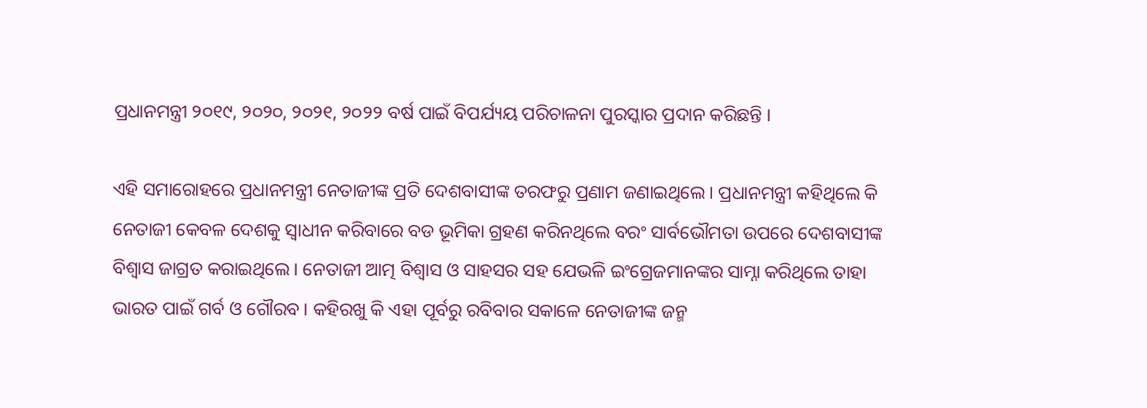ପ୍ରଧାନମନ୍ତ୍ରୀ ୨୦୧୯, ୨୦୨୦, ୨୦୨୧, ୨୦୨୨ ବର୍ଷ ପାଇଁ ବିପର୍ଯ୍ୟୟ ପରିଚାଳନା ପୁରସ୍କାର ପ୍ରଦାନ କରିଛନ୍ତି ।

ଏହି ସମାରୋହରେ ପ୍ରଧାନମନ୍ତ୍ରୀ ନେତାଜୀଙ୍କ ପ୍ରତି ଦେଶବାସୀଙ୍କ ତରଫରୁ ପ୍ରଣାମ ଜଣାଇଥିଲେ । ପ୍ରଧାନମନ୍ତ୍ରୀ କହିଥିଲେ କି ନେତାଜୀ କେବଳ ଦେଶକୁ ସ୍ୱାଧୀନ କରିବାରେ ବଡ ଭୂମିକା ଗ୍ରହଣ କରିନଥିଲେ ବରଂ ସାର୍ବଭୌମତା ଉପରେ ଦେଶବାସୀଙ୍କ ବିଶ୍ୱାସ ଜାଗ୍ରତ କରାଇଥିଲେ । ନେତାଜୀ ଆତ୍ମ ବିଶ୍ୱାସ ଓ ସାହସର ସହ ଯେଭଳି ଇଂଗ୍ରେଜମାନଙ୍କର ସାମ୍ନା କରିଥିଲେ ତାହା ଭାରତ ପାଇଁ ଗର୍ବ ଓ ଗୌରବ । କହିରଖୁ କି ଏହା ପୂର୍ବରୁ ରବିବାର ସକାଳେ ନେତାଜୀଙ୍କ ଜନ୍ମ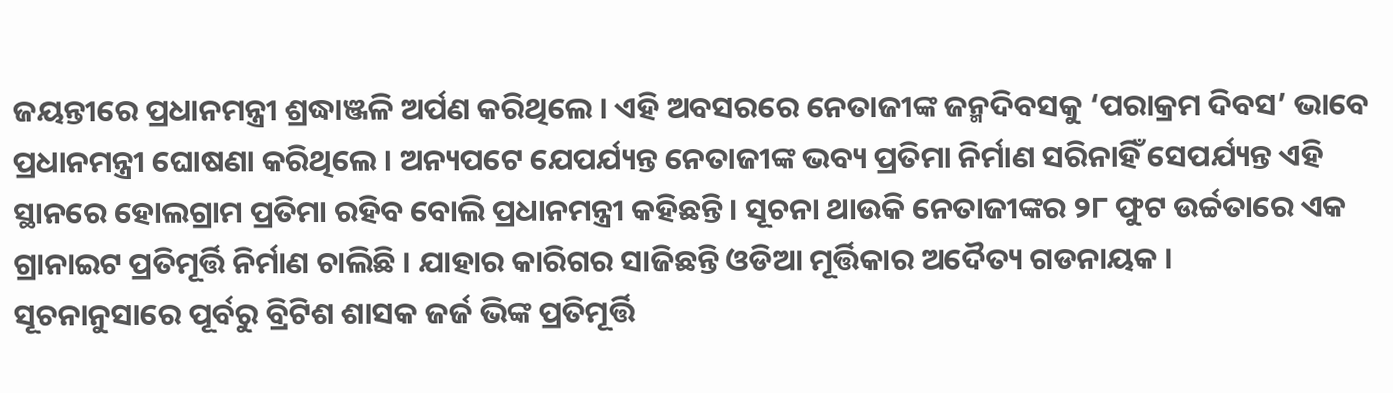ଜୟନ୍ତୀରେ ପ୍ରଧାନମନ୍ତ୍ରୀ ଶ୍ରଦ୍ଧାଞ୍ଜଳି ଅର୍ପଣ କରିଥିଲେ । ଏହି ଅବସରରେ ନେତାଜୀଙ୍କ ଜନ୍ମଦିବସକୁ ‘ପରାକ୍ରମ ଦିବସ’ ଭାବେ ପ୍ରଧାନମନ୍ତ୍ରୀ ଘୋଷଣା କରିଥିଲେ । ଅନ୍ୟପଟେ ଯେପର୍ଯ୍ୟନ୍ତ ନେତାଜୀଙ୍କ ଭବ୍ୟ ପ୍ରତିମା ନିର୍ମାଣ ସରିନାହିଁ ସେପର୍ଯ୍ୟନ୍ତ ଏହି ସ୍ଥାନରେ ହୋଲଗ୍ରାମ ପ୍ରତିମା ରହିବ ବୋଲି ପ୍ରଧାନମନ୍ତ୍ରୀ କହିଛନ୍ତି । ସୂଚନା ଥାଉକି ନେତାଜୀଙ୍କର ୨୮ ଫୁଟ ଉର୍ଚ୍ଚତାରେ ଏକ ଗ୍ରାନାଇଟ ପ୍ରତିମୂର୍ତ୍ତି ନିର୍ମାଣ ଚାଲିଛି । ଯାହାର କାରିଗର ସାଜିଛନ୍ତି ଓଡିଆ ମୂର୍ତ୍ତିକାର ଅଦୈତ୍ୟ ଗଡନାୟକ ।
ସୂଚନାନୁସାରେ ପୂର୍ବରୁ ବ୍ରିଟିଶ ଶାସକ ଜର୍ଜ ଭିଙ୍କ ପ୍ରତିମୂର୍ତ୍ତି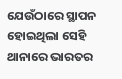ଯେଉଁଠାରେ ସ୍ଥାପନ ହୋଇଥିଲା ସେହି ଥାନାରେ ଭାରତର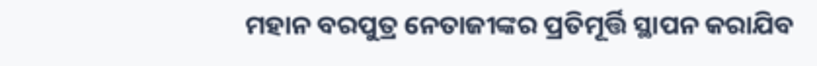ମହାନ ବରପୁତ୍ର ନେତାଜୀଙ୍କର ପ୍ରତିମୂର୍ତ୍ତି ସ୍ଥାପନ କରାଯିବ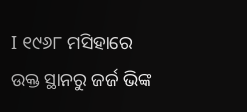I ୧୯୬୮ ମସିହାରେ ଉକ୍ତ ସ୍ଥାନରୁ ଜର୍ଜ ଭିଙ୍କ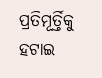ପ୍ରତିମୂର୍ତ୍ତିକୁ ହଟାଇ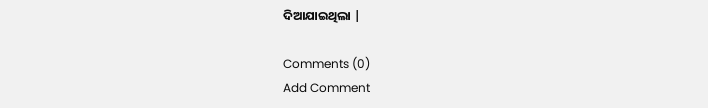ଦିଆଯାଇଥିଲା |

Comments (0)
Add Comment